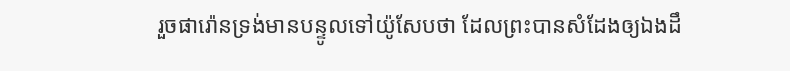រួចផារ៉ោនទ្រង់មានបន្ទូលទៅយ៉ូសែបថា ដែលព្រះបានសំដែងឲ្យឯងដឹ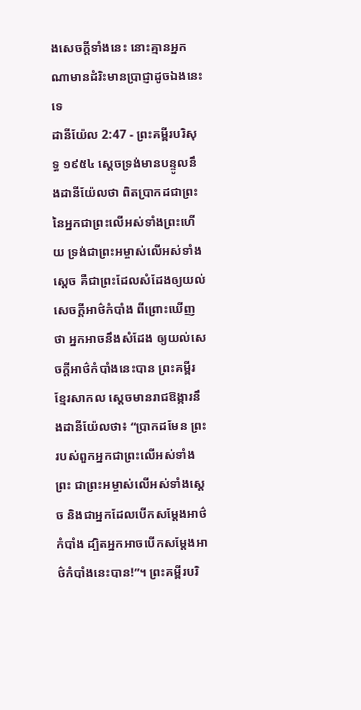ងសេចក្ដីទាំងនេះ នោះគ្មានអ្នកណាមានដំរិះមានប្រាជ្ញាដូចឯងនេះទេ
ដានីយ៉ែល 2:47 - ព្រះគម្ពីរបរិសុទ្ធ ១៩៥៤ ស្តេចទ្រង់មានបន្ទូលនឹងដានីយ៉ែលថា ពិតប្រាកដជាព្រះនៃអ្នកជាព្រះលើអស់ទាំងព្រះហើយ ទ្រង់ជាព្រះអម្ចាស់លើអស់ទាំងស្តេច គឺជាព្រះដែលសំដែងឲ្យយល់សេចក្ដីអាថ៌កំបាំង ពីព្រោះឃើញថា អ្នកអាចនឹងសំដែង ឲ្យយល់សេចក្ដីអាថ៌កំបាំងនេះបាន ព្រះគម្ពីរខ្មែរសាកល ស្ដេចមានរាជឱង្ការនឹងដានីយ៉ែលថា៖ “ប្រាកដមែន ព្រះរបស់ពួកអ្នកជាព្រះលើអស់ទាំងព្រះ ជាព្រះអម្ចាស់លើអស់ទាំងស្ដេច និងជាអ្នកដែលបើកសម្ដែងអាថ៌កំបាំង ដ្បិតអ្នកអាចបើកសម្ដែងអាថ៌កំបាំងនេះបាន!”។ ព្រះគម្ពីរបរិ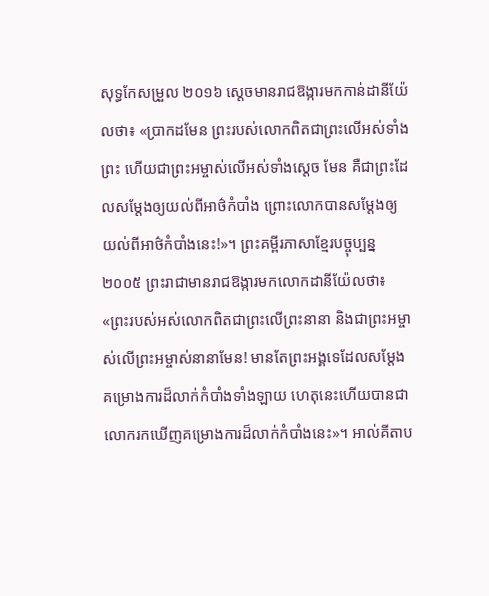សុទ្ធកែសម្រួល ២០១៦ ស្ដេចមានរាជឱង្ការមកកាន់ដានីយ៉ែលថា៖ «ប្រាកដមែន ព្រះរបស់លោកពិតជាព្រះលើអស់ទាំងព្រះ ហើយជាព្រះអម្ចាស់លើអស់ទាំងស្តេច មែន គឺជាព្រះដែលសម្ដែងឲ្យយល់ពីអាថ៌កំបាំង ព្រោះលោកបានសម្ដែងឲ្យយល់ពីអាថ៌កំបាំងនេះ!»។ ព្រះគម្ពីរភាសាខ្មែរបច្ចុប្បន្ន ២០០៥ ព្រះរាជាមានរាជឱង្ការមកលោកដានីយ៉ែលថា៖ «ព្រះរបស់អស់លោកពិតជាព្រះលើព្រះនានា និងជាព្រះអម្ចាស់លើព្រះអម្ចាស់នានាមែន! មានតែព្រះអង្គទេដែលសម្តែងគម្រោងការដ៏លាក់កំបាំងទាំងឡាយ ហេតុនេះហើយបានជាលោករកឃើញគម្រោងការដ៏លាក់កំបាំងនេះ»។ អាល់គីតាប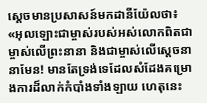ស្តេចមានប្រសាសន៍មកដានីយ៉ែលថា៖ «អុលឡោះជាម្ចាស់របស់អស់លោកពិតជាម្ចាស់លើព្រះនានា និងជាម្ចាស់លើស្តេចនានាមែន! មានតែទ្រង់ទេដែលសំដែងគម្រោងការដ៏លាក់កំបាំងទាំងឡាយ ហេតុនេះ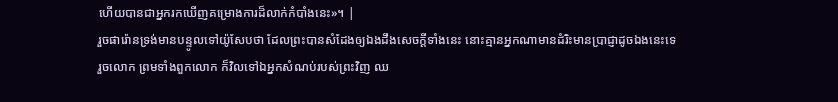ហើយបានជាអ្នករកឃើញគម្រោងការដ៏លាក់កំបាំងនេះ»។ |
រួចផារ៉ោនទ្រង់មានបន្ទូលទៅយ៉ូសែបថា ដែលព្រះបានសំដែងឲ្យឯងដឹងសេចក្ដីទាំងនេះ នោះគ្មានអ្នកណាមានដំរិះមានប្រាជ្ញាដូចឯងនេះទេ
រួចលោក ព្រមទាំងពួកលោក ក៏វិលទៅឯអ្នកសំណប់របស់ព្រះវិញ ឈ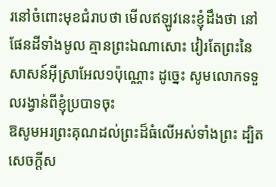រនៅចំពោះមុខជំរាបថា មើលឥឡូវនេះខ្ញុំដឹងថា នៅផែនដីទាំងមូល គ្មានព្រះឯណាសោះ វៀរតែព្រះនៃសាសន៍អ៊ីស្រាអែល១ប៉ុណ្ណោះ ដូច្នេះ សូមលោកទទួលរង្វាន់ពីខ្ញុំប្របាទចុះ
ឱសូមអរព្រះគុណដល់ព្រះដ៏ធំលើអស់ទាំងព្រះ ដ្បិតសេចក្ដីស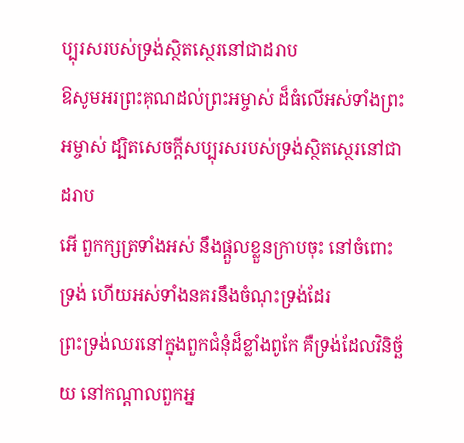ប្បុរសរបស់ទ្រង់ស្ថិតស្ថេរនៅជាដរាប
ឱសូមអរព្រះគុណដល់ព្រះអម្ចាស់ ដ៏ធំលើអស់ទាំងព្រះអម្ចាស់ ដ្បិតសេចក្ដីសប្បុរសរបស់ទ្រង់ស្ថិតស្ថេរនៅជាដរាប
អើ ពួកក្សត្រទាំងអស់ នឹងផ្តួលខ្លួនក្រាបចុះ នៅចំពោះទ្រង់ ហើយអស់ទាំងនគរនឹងចំណុះទ្រង់ដែរ
ព្រះទ្រង់ឈរនៅក្នុងពួកជំនុំដ៏ខ្លាំងពូកែ គឺទ្រង់ដែលវិនិច្ឆ័យ នៅកណ្តាលពួកអ្ន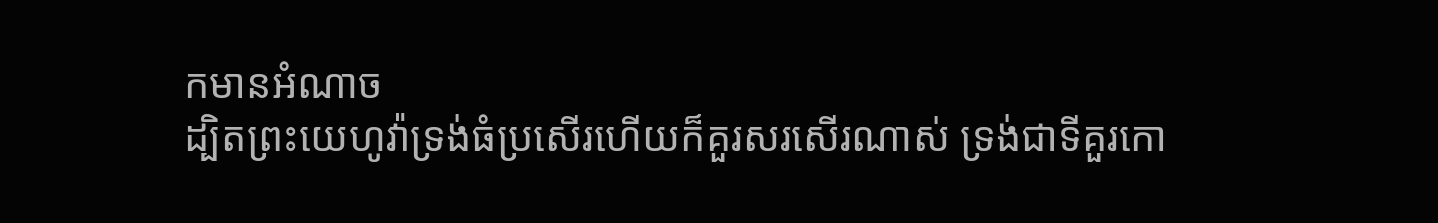កមានអំណាច
ដ្បិតព្រះយេហូវ៉ាទ្រង់ធំប្រសើរហើយក៏គួរសរសើរណាស់ ទ្រង់ជាទីគួរកោ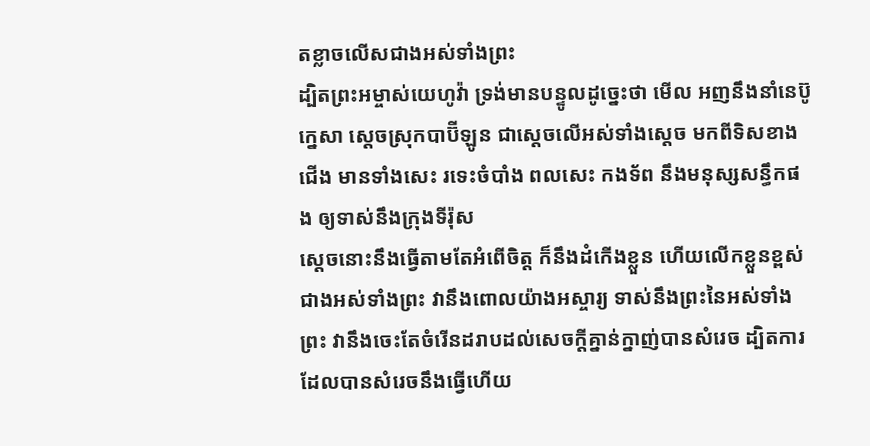តខ្លាចលើសជាងអស់ទាំងព្រះ
ដ្បិតព្រះអម្ចាស់យេហូវ៉ា ទ្រង់មានបន្ទូលដូច្នេះថា មើល អញនឹងនាំនេប៊ូក្នេសា ស្តេចស្រុកបាប៊ីឡូន ជាស្តេចលើអស់ទាំងស្តេច មកពីទិសខាងជើង មានទាំងសេះ រទេះចំបាំង ពលសេះ កងទ័ព នឹងមនុស្សសន្ធឹកផង ឲ្យទាស់នឹងក្រុងទីរ៉ុស
ស្តេចនោះនឹងធ្វើតាមតែអំពើចិត្ត ក៏នឹងដំកើងខ្លួន ហើយលើកខ្លួនខ្ពស់ជាងអស់ទាំងព្រះ វានឹងពោលយ៉ាងអស្ចារ្យ ទាស់នឹងព្រះនៃអស់ទាំងព្រះ វានឹងចេះតែចំរើនដរាបដល់សេចក្ដីគ្នាន់ក្នាញ់បានសំរេច ដ្បិតការដែលបានសំរេចនឹងធ្វើហើយ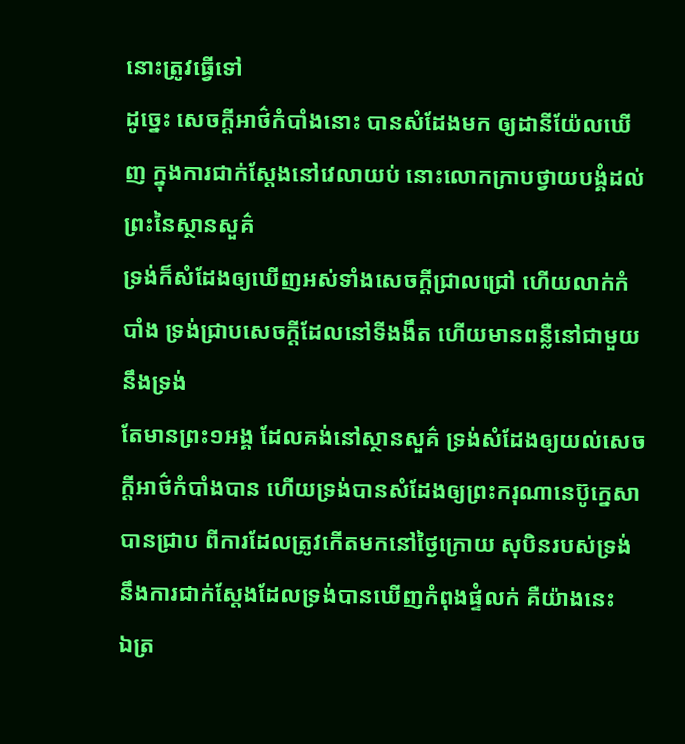នោះត្រូវធ្វើទៅ
ដូច្នេះ សេចក្ដីអាថ៌កំបាំងនោះ បានសំដែងមក ឲ្យដានីយ៉ែលឃើញ ក្នុងការជាក់ស្តែងនៅវេលាយប់ នោះលោកក្រាបថ្វាយបង្គំដល់ព្រះនៃស្ថានសួគ៌
ទ្រង់ក៏សំដែងឲ្យឃើញអស់ទាំងសេចក្ដីជ្រាលជ្រៅ ហើយលាក់កំបាំង ទ្រង់ជ្រាបសេចក្ដីដែលនៅទីងងឹត ហើយមានពន្លឺនៅជាមួយនឹងទ្រង់
តែមានព្រះ១អង្គ ដែលគង់នៅស្ថានសួគ៌ ទ្រង់សំដែងឲ្យយល់សេចក្ដីអាថ៌កំបាំងបាន ហើយទ្រង់បានសំដែងឲ្យព្រះករុណានេប៊ូក្នេសាបានជ្រាប ពីការដែលត្រូវកើតមកនៅថ្ងៃក្រោយ សុបិនរបស់ទ្រង់ នឹងការជាក់ស្តែងដែលទ្រង់បានឃើញកំពុងផ្ទំលក់ គឺយ៉ាងនេះ
ឯត្រ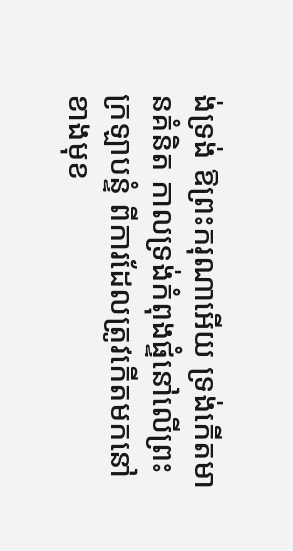ង់ទ្រង់ ឱព្រះករុណាអើយ ទ្រង់កើតមានគំនិត កាលទ្រង់កំពុងផ្ទំនៅលើព្រះក្រឡាបន្ទំ ពីការដែលត្រូវកើតមកនៅខាងមុខ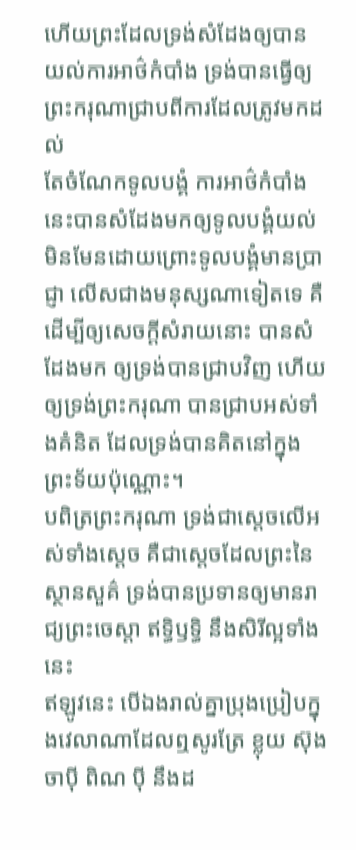ហើយព្រះដែលទ្រង់សំដែងឲ្យបានយល់ការអាថ៌កំបាំង ទ្រង់បានធ្វើឲ្យព្រះករុណាជ្រាបពីការដែលត្រូវមកដល់
តែចំណែកទូលបង្គំ ការអាថ៌កំបាំងនេះបានសំដែងមកឲ្យទូលបង្គំយល់ មិនមែនដោយព្រោះទូលបង្គំមានប្រាជ្ញា លើសជាងមនុស្សណាទៀតទេ គឺដើម្បីឲ្យសេចក្ដីសំរាយនោះ បានសំដែងមក ឲ្យទ្រង់បានជ្រាបវិញ ហើយឲ្យទ្រង់ព្រះករុណា បានជ្រាបអស់ទាំងគំនិត ដែលទ្រង់បានគិតនៅក្នុងព្រះទ័យប៉ុណ្ណោះ។
បពិត្រព្រះករុណា ទ្រង់ជាស្តេចលើអស់ទាំងស្តេច គឺជាស្តេចដែលព្រះនៃស្ថានសួគ៌ ទ្រង់បានប្រទានឲ្យមានរាជ្យព្រះចេស្តា ឥទ្ធិឫទ្ធិ នឹងសិរីល្អទាំងនេះ
ឥឡូវនេះ បើឯងរាល់គ្នាប្រុងប្រៀបក្នុងវេលាណាដែលឮសូរត្រែ ខ្លុយ ស៊ុង ចាប៉ី ពិណ ប៉ី នឹងដ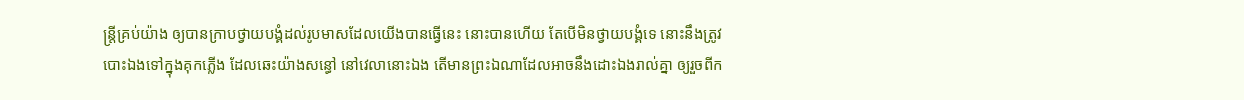ន្ត្រីគ្រប់យ៉ាង ឲ្យបានក្រាបថ្វាយបង្គំដល់រូបមាសដែលយើងបានធ្វើនេះ នោះបានហើយ តែបើមិនថ្វាយបង្គំទេ នោះនឹងត្រូវបោះឯងទៅក្នុងគុកភ្លើង ដែលឆេះយ៉ាងសន្ធៅ នៅវេលានោះឯង តើមានព្រះឯណាដែលអាចនឹងដោះឯងរាល់គ្នា ឲ្យរួចពីក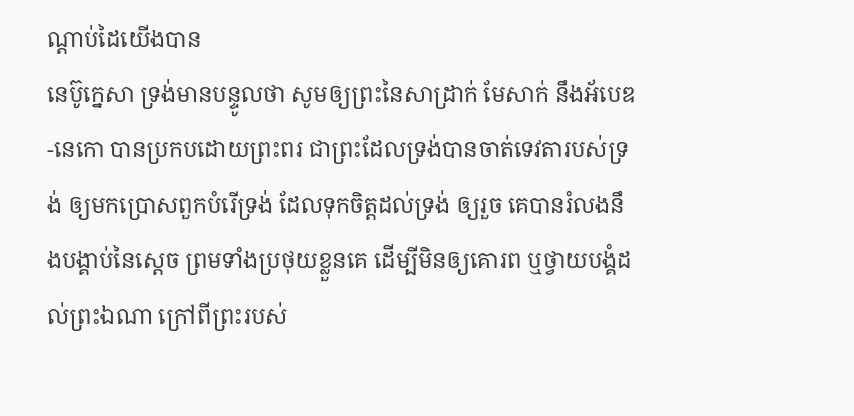ណ្តាប់ដៃយើងបាន
នេប៊ូក្នេសា ទ្រង់មានបន្ទូលថា សូមឲ្យព្រះនៃសាដ្រាក់ មែសាក់ នឹងអ័បេឌ-នេកោ បានប្រកបដោយព្រះពរ ជាព្រះដែលទ្រង់បានចាត់ទេវតារបស់ទ្រង់ ឲ្យមកប្រោសពួកបំរើទ្រង់ ដែលទុកចិត្តដល់ទ្រង់ ឲ្យរួច គេបានរំលងនឹងបង្គាប់នៃស្តេច ព្រមទាំងប្រថុយខ្លួនគេ ដើម្បីមិនឲ្យគោរព ឬថ្វាយបង្គំដល់ព្រះឯណា ក្រៅពីព្រះរបស់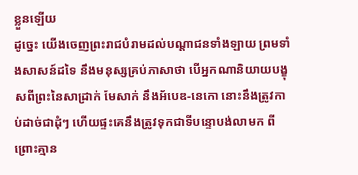ខ្លួនឡើយ
ដូច្នេះ យើងចេញព្រះរាជបំរាមដល់បណ្តាជនទាំងឡាយ ព្រមទាំងសាសន៍ដទៃ នឹងមនុស្សគ្រប់ភាសាថា បើអ្នកណានិយាយបង្ខុសពីព្រះនៃសាដ្រាក់ មែសាក់ នឹងអ័បេឌ-នេកោ នោះនឹងត្រូវកាប់ដាច់ជាដុំៗ ហើយផ្ទះគេនឹងត្រូវទុកជាទីបន្ទោបង់លាមក ពីព្រោះគ្មាន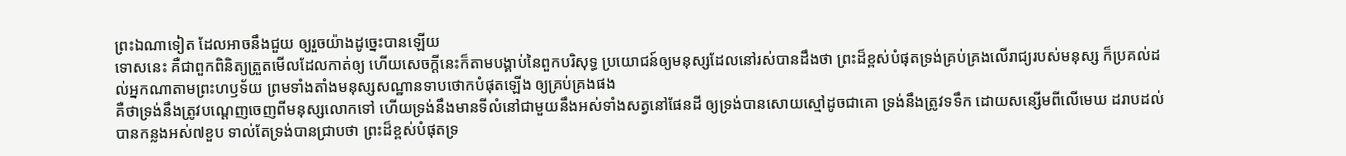ព្រះឯណាទៀត ដែលអាចនឹងជួយ ឲ្យរួចយ៉ាងដូច្នេះបានឡើយ
ទោសនេះ គឺជាពួកពិនិត្យត្រួតមើលដែលកាត់ឲ្យ ហើយសេចក្ដីនេះក៏តាមបង្គាប់នៃពួកបរិសុទ្ធ ប្រយោជន៍ឲ្យមនុស្សដែលនៅរស់បានដឹងថា ព្រះដ៏ខ្ពស់បំផុតទ្រង់គ្រប់គ្រងលើរាជ្យរបស់មនុស្ស ក៏ប្រគល់ដល់អ្នកណាតាមព្រះហឫទ័យ ព្រមទាំងតាំងមនុស្សសណ្ឋានទាបថោកបំផុតឡើង ឲ្យគ្រប់គ្រងផង
គឺថាទ្រង់នឹងត្រូវបណ្តេញចេញពីមនុស្សលោកទៅ ហើយទ្រង់នឹងមានទីលំនៅជាមួយនឹងអស់ទាំងសត្វនៅផែនដី ឲ្យទ្រង់បានសោយស្មៅដូចជាគោ ទ្រង់នឹងត្រូវទទឹក ដោយសន្សើមពីលើមេឃ ដរាបដល់បានកន្លងអស់៧ខួប ទាល់តែទ្រង់បានជ្រាបថា ព្រះដ៏ខ្ពស់បំផុតទ្រ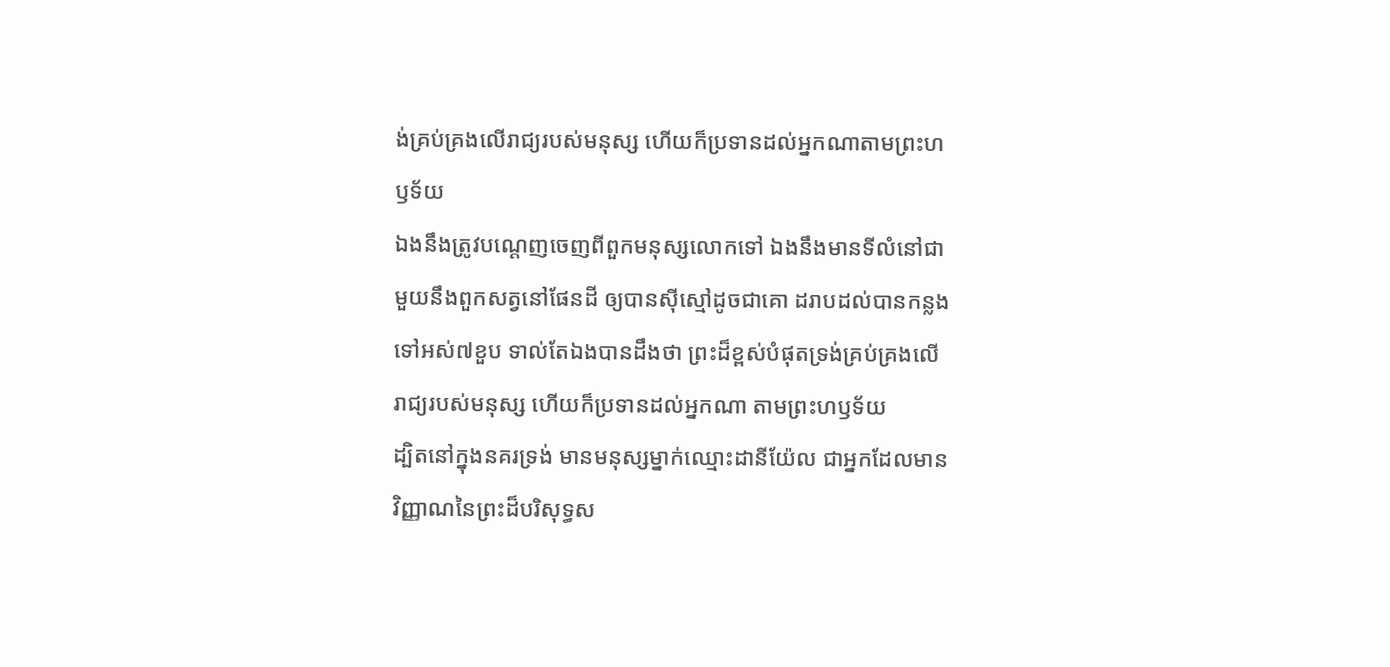ង់គ្រប់គ្រងលើរាជ្យរបស់មនុស្ស ហើយក៏ប្រទានដល់អ្នកណាតាមព្រះហឫទ័យ
ឯងនឹងត្រូវបណ្តេញចេញពីពួកមនុស្សលោកទៅ ឯងនឹងមានទីលំនៅជាមួយនឹងពួកសត្វនៅផែនដី ឲ្យបានស៊ីស្មៅដូចជាគោ ដរាបដល់បានកន្លងទៅអស់៧ខួប ទាល់តែឯងបានដឹងថា ព្រះដ៏ខ្ពស់បំផុតទ្រង់គ្រប់គ្រងលើរាជ្យរបស់មនុស្ស ហើយក៏ប្រទានដល់អ្នកណា តាមព្រះហឫទ័យ
ដ្បិតនៅក្នុងនគរទ្រង់ មានមនុស្សម្នាក់ឈ្មោះដានីយ៉ែល ជាអ្នកដែលមានវិញ្ញាណនៃព្រះដ៏បរិសុទ្ធស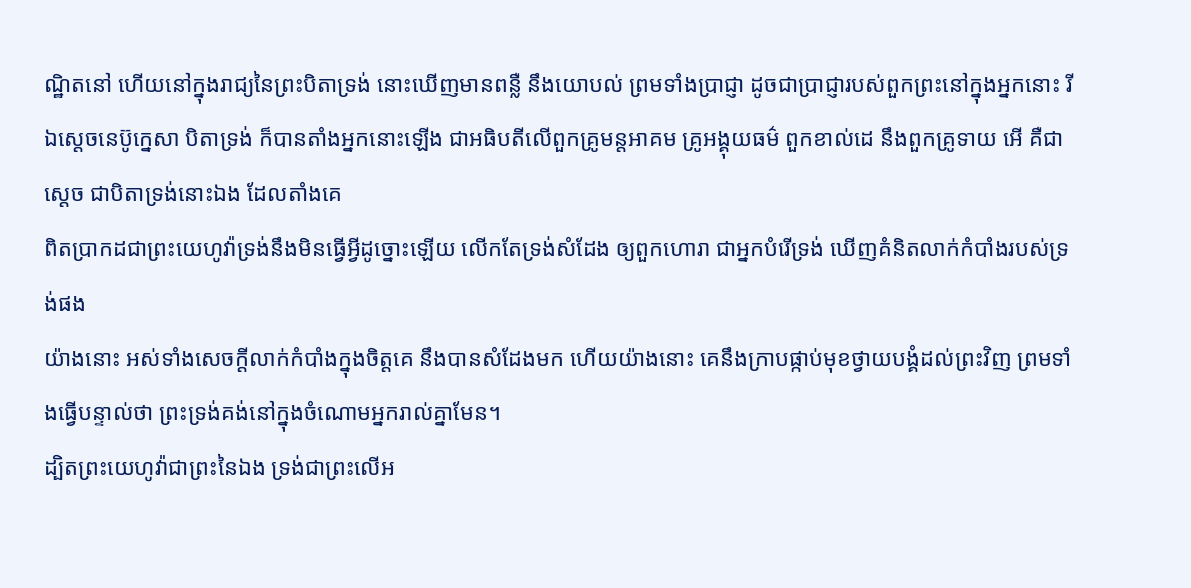ណ្ឋិតនៅ ហើយនៅក្នុងរាជ្យនៃព្រះបិតាទ្រង់ នោះឃើញមានពន្លឺ នឹងយោបល់ ព្រមទាំងប្រាជ្ញា ដូចជាប្រាជ្ញារបស់ពួកព្រះនៅក្នុងអ្នកនោះ រីឯស្តេចនេប៊ូក្នេសា បិតាទ្រង់ ក៏បានតាំងអ្នកនោះឡើង ជាអធិបតីលើពួកគ្រូមន្តអាគម គ្រូអង្គុយធម៌ ពួកខាល់ដេ នឹងពួកគ្រូទាយ អើ គឺជាស្តេច ជាបិតាទ្រង់នោះឯង ដែលតាំងគេ
ពិតប្រាកដជាព្រះយេហូវ៉ាទ្រង់នឹងមិនធ្វើអ្វីដូច្នោះឡើយ លើកតែទ្រង់សំដែង ឲ្យពួកហោរា ជាអ្នកបំរើទ្រង់ ឃើញគំនិតលាក់កំបាំងរបស់ទ្រង់ផង
យ៉ាងនោះ អស់ទាំងសេចក្ដីលាក់កំបាំងក្នុងចិត្តគេ នឹងបានសំដែងមក ហើយយ៉ាងនោះ គេនឹងក្រាបផ្កាប់មុខថ្វាយបង្គំដល់ព្រះវិញ ព្រមទាំងធ្វើបន្ទាល់ថា ព្រះទ្រង់គង់នៅក្នុងចំណោមអ្នករាល់គ្នាមែន។
ដ្បិតព្រះយេហូវ៉ាជាព្រះនៃឯង ទ្រង់ជាព្រះលើអ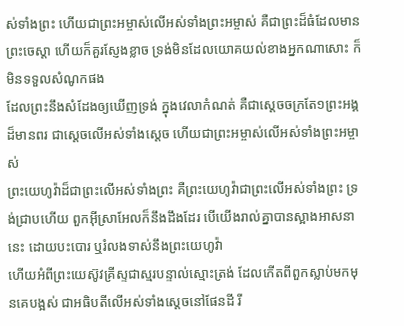ស់ទាំងព្រះ ហើយជាព្រះអម្ចាស់លើអស់ទាំងព្រះអម្ចាស់ គឺជាព្រះដ៏ធំដែលមានព្រះចេស្តា ហើយក៏គួរស្ញែងខ្លាច ទ្រង់មិនដែលយោគយល់ខាងអ្នកណាសោះ ក៏មិនទទួលសំណូកផង
ដែលព្រះនឹងសំដែងឲ្យឃើញទ្រង់ ក្នុងវេលាកំណត់ គឺជាស្តេចចក្រតែ១ព្រះអង្គដ៏មានពរ ជាស្តេចលើអស់ទាំងស្តេច ហើយជាព្រះអម្ចាស់លើអស់ទាំងព្រះអម្ចាស់
ព្រះយេហូវ៉ាដ៏ជាព្រះលើអស់ទាំងព្រះ គឺព្រះយេហូវ៉ាជាព្រះលើអស់ទាំងព្រះ ទ្រង់ជ្រាបហើយ ពួកអ៊ីស្រាអែលក៏នឹងដឹងដែរ បើយើងរាល់គ្នាបានស្អាងអាសនានេះ ដោយបះបោរ ឬរំលងទាស់នឹងព្រះយេហូវ៉ា
ហើយអំពីព្រះយេស៊ូវគ្រីស្ទជាស្មរបន្ទាល់ស្មោះត្រង់ ដែលកើតពីពួកស្លាប់មកមុនគេបង្អស់ ជាអធិបតីលើអស់ទាំងស្តេចនៅផែនដី រី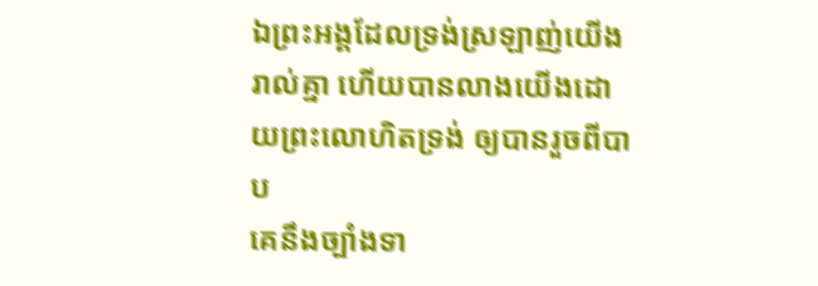ឯព្រះអង្គដែលទ្រង់ស្រឡាញ់យើងរាល់គ្នា ហើយបានលាងយើងដោយព្រះលោហិតទ្រង់ ឲ្យបានរួចពីបាប
គេនឹងច្បាំងទា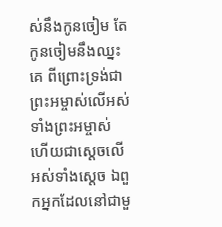ស់នឹងកូនចៀម តែកូនចៀមនឹងឈ្នះគេ ពីព្រោះទ្រង់ជាព្រះអម្ចាស់លើអស់ទាំងព្រះអម្ចាស់ ហើយជាស្តេចលើអស់ទាំងស្តេច ឯពួកអ្នកដែលនៅជាមួ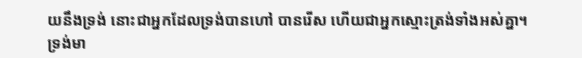យនឹងទ្រង់ នោះជាអ្នកដែលទ្រង់បានហៅ បានរើស ហើយជាអ្នកស្មោះត្រង់ទាំងអស់គ្នា។
ទ្រង់មា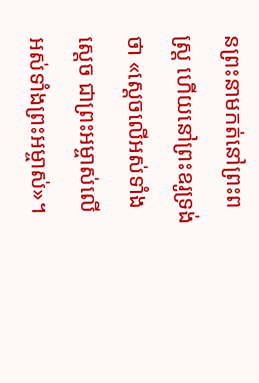នព្រះនាមកត់នៅព្រះពស្ត្រ ហើយនៅព្រះឧរូទ្រង់ថា «ស្តេចលើអស់ទាំងស្តេច ជាព្រះអម្ចាស់លើអស់ទាំងព្រះអម្ចាស់»។